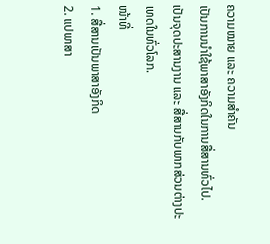ຄວາມໝາຍ ແລະ ຄວາມສຳຄັນ
ເປັນການນໍາໃຊ້ພາສາອັງກິດໃນການສື່ສານທົ່ວໄປ.
ເປັນຈຸດປະສານງານ ແລະ ສື່ສານກັບພາກສ່ວນຕ່າງປະເທດໃນທົ່ວໂລກ.
ໜ້າທີ່
1. ສື່ສານເປັນພາສາອັງກິດ
2. ແປພາສາ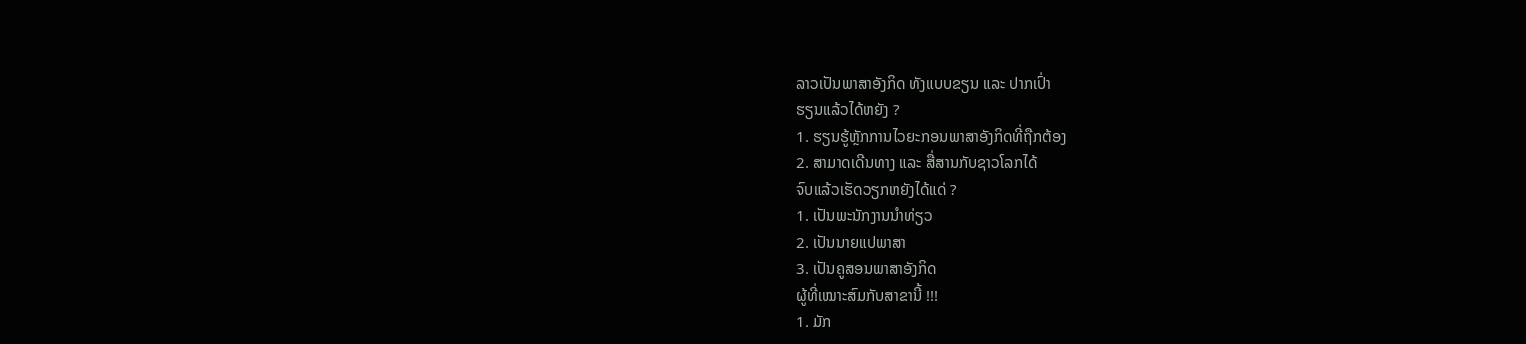ລາວເປັນພາສາອັງກິດ ທັງແບບຂຽນ ແລະ ປາກເປົ່າ
ຮຽນແລ້ວໄດ້ຫຍັງ ?
1. ຮຽນຮູ້ຫຼັກການໄວຍະກອນພາສາອັງກິດທີ່ຖືກຕ້ອງ
2. ສາມາດເດີນທາງ ແລະ ສື່ສານກັບຊາວໂລກໄດ້
ຈົບແລ້ວເຮັດວຽກຫຍັງໄດ້ແດ່ ?
1. ເປັນພະນັກງານນໍາທ່ຽວ
2. ເປັນນາຍແປພາສາ
3. ເປັນຄູສອນພາສາອັງກິດ
ຜູ້ທີ່ເໝາະສົມກັບສາຂານີ້ !!!
1. ມັກ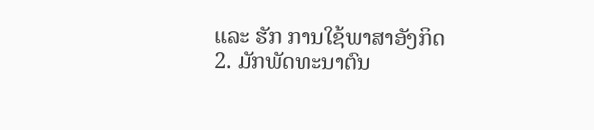ແລະ ຮັກ ການໃຊ້ພາສາອັງກິດ
2. ມັກພັດທະນາຕົນ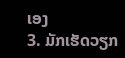ເອງ
3. ມັກເຮັດວຽກ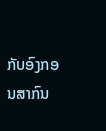ກັບອົງກອນສາກົນ